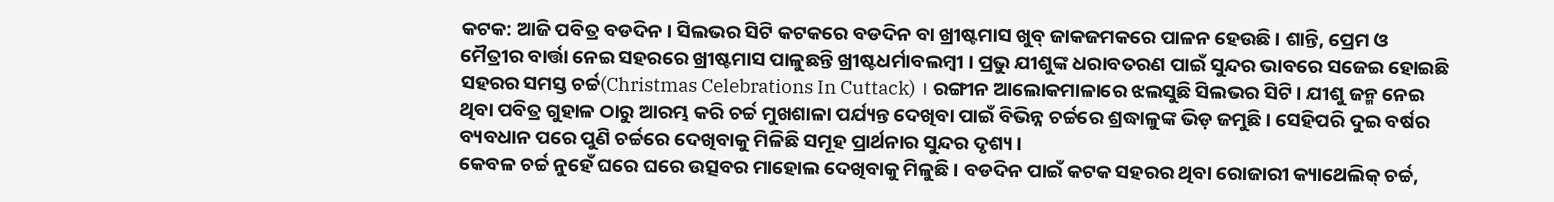କଟକ: ଆଜି ପବିତ୍ର ବଡଦିନ । ସିଲଭର ସିଟି କଟକରେ ବଡଦିନ ବା ଖ୍ରୀଷ୍ଟମାସ ଖୁବ୍ ଜାକଜମକରେ ପାଳନ ହେଉଛି । ଶାନ୍ତି, ପ୍ରେମ ଓ ମୈତ୍ରୀର ବାର୍ତ୍ତା ନେଇ ସହରରେ ଖ୍ରୀଷ୍ଟମାସ ପାଳୁଛନ୍ତି ଖ୍ରୀଷ୍ଟଧର୍ମାବଲମ୍ବୀ । ପ୍ରଭୁ ଯୀଶୁଙ୍କ ଧରାବତରଣ ପାଇଁ ସୁନ୍ଦର ଭାବରେ ସଜେଇ ହୋଇଛି ସହରର ସମସ୍ତ ଚର୍ଚ୍ଚ(Christmas Celebrations In Cuttack) । ରଙ୍ଗୀନ ଆଲୋକମାଳାରେ ଝଲସୁଛି ସିଲଭର ସିଟି । ଯୀଶୁ ଜନ୍ମ ନେଇ ଥିବା ପବିତ୍ର ଗୁହାଳ ଠାରୁ ଆରମ୍ଭ କରି ଚର୍ଚ୍ଚ ମୁଖଶାଳା ପର୍ଯ୍ୟନ୍ତ ଦେଖିବା ପାଇଁ ବିଭିନ୍ନ ଚର୍ଚ୍ଚରେ ଶ୍ରଦ୍ଧାଳୁଙ୍କ ଭିଡ଼ ଜମୁଛି । ସେହିପରି ଦୁଇ ବର୍ଷର ବ୍ୟବଧାନ ପରେ ପୁଣି ଚର୍ଚ୍ଚରେ ଦେଖିବାକୁ ମିଳିଛି ସମୂହ ପ୍ରାର୍ଥନାର ସୁନ୍ଦର ଦୃଶ୍ୟ ।
କେବଳ ଚର୍ଚ୍ଚ ନୁହେଁ ଘରେ ଘରେ ଉତ୍ସବର ମାହୋଲ ଦେଖିବାକୁ ମିଳୁଛି । ବଡଦିନ ପାଇଁ କଟକ ସହରର ଥିବା ରୋଜାରୀ କ୍ୟାଥେଲିକ୍ ଚର୍ଚ୍ଚ,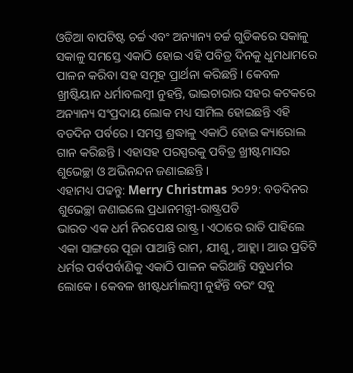ଓଡିଆ ବାପଟିଷ୍ଟ ଚର୍ଚ୍ଚ ଏବଂ ଅନ୍ୟାନ୍ୟ ଚର୍ଚ୍ଚ ଗୁଡିକରେ ସକାଳୁ ସକାଳୁ ସମସ୍ତେ ଏକାଠି ହୋଇ ଏହି ପବିତ୍ର ଦିନକୁ ଧୁମଧାମରେ ପାଳନ କରିବା ସହ ସମୂହ ପ୍ରାର୍ଥନା କରିଛନ୍ତି । କେବଳ ଖ୍ରୀଷ୍ଟିୟାନ ଧର୍ମାବଲମ୍ବୀ ନୁହନ୍ତି, ଭାଇଚାରାର ସହର କଟକରେ ଅନ୍ୟାନ୍ୟ ସଂପ୍ରଦାୟ ଲୋକ ମଧ୍ୟ ସାମିଲ ହୋଇଛନ୍ତି ଏହି ବଡଦିନ ପର୍ବରେ । ସମସ୍ତ ଶ୍ରଦ୍ଧାଳୁ ଏକାଠି ହୋଇ କ୍ୟାରୋଲ ଗାନ କରିଛନ୍ତି । ଏହାସହ ପରସ୍ପରକୁ ପବିତ୍ର ଖ୍ରୀଷ୍ଟମାସର ଶୁଭେଚ୍ଛା ଓ ଅଭିନନ୍ଦନ ଜଣାଇଛନ୍ତି ।
ଏହାମଧ୍ୟ ପଢନ୍ତୁ: Merry Christmas ୨୦୨୨: ବଡଦିନର ଶୁଭେଚ୍ଛା ଜଣାଇଲେ ପ୍ରଧାନମନ୍ତ୍ରୀ-ରାଷ୍ଟ୍ରପତି
ଭାରତ ଏକ ଧର୍ମ ନିରପେକ୍ଷ ରାଷ୍ଟ୍ର । ଏଠାରେ ରାତି ପାହିଲେ ଏକା ସାଙ୍ଗରେ ପୂଜା ପାଆନ୍ତି ରାମ, ଯୀଶୁ, ଆହ୍ଲା । ଆଉ ପ୍ରତିଟି ଧର୍ମର ପର୍ବପର୍ବାଣିକୁ ଏକାଠି ପାଳନ କରିଥାନ୍ତି ସବୁଧର୍ମର ଲୋକେ । କେବଳ ଖୀଷ୍ଟଧର୍ମାଲମ୍ବୀ ନୁହଁନ୍ତି ବରଂ ସବୁ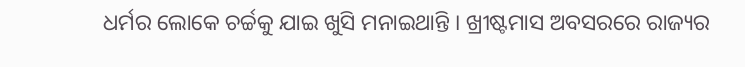ଧର୍ମର ଲୋକେ ଚର୍ଚ୍ଚକୁ ଯାଇ ଖୁସି ମନାଇଥାନ୍ତି । ଖ୍ରୀଷ୍ଟମାସ ଅବସରରେ ରାଜ୍ୟର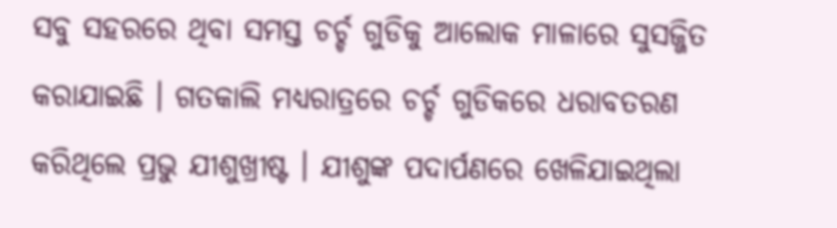ସବୁ ସହରରେ ଥିବା ସମସ୍ତ ଚର୍ଚ୍ଚ ଗୁଡିକୁ ଆଲୋକ ମାଳାରେ ସୁସଜ୍ଜିତ କରାଯାଇଛି । ଗତକାଲି ମଧ୍ୟରାତ୍ରରେ ଚର୍ଚ୍ଚ ଗୁଡିକରେ ଧରାବତରଣ କରିଥିଲେ ପ୍ରଭୁ ଯୀଶୁଖ୍ରୀଷ୍ଟ । ଯୀଶୁଙ୍କ ପଦାର୍ପଣରେ ଖେଳିଯାଇଥିଲା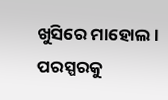ଖୁସିରେ ମାହୋଲ । ପରସ୍ପରକୁ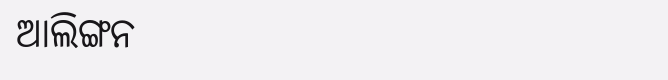ଆଲିଙ୍ଗନ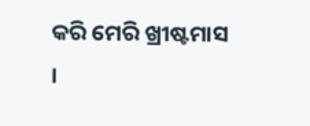କରି ମେରି ଖ୍ରୀଷ୍ଟମାସ ।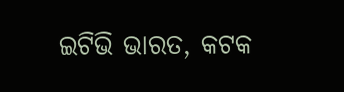ଇଟିଭି ଭାରତ, କଟକ